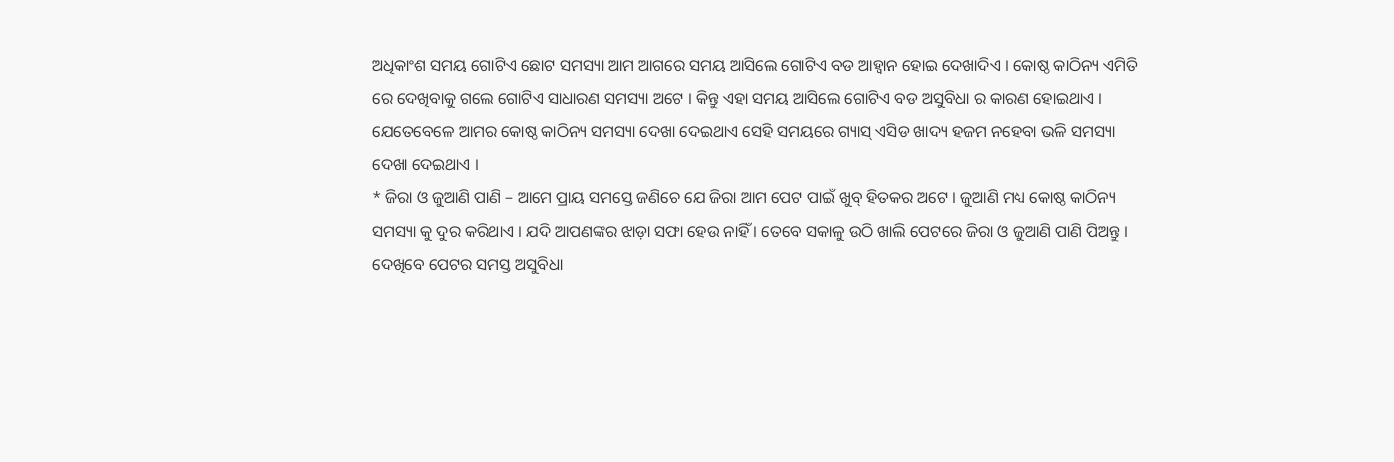ଅଧିକାଂଶ ସମୟ ଗୋଟିଏ ଛୋଟ ସମସ୍ୟା ଆମ ଆଗରେ ସମୟ ଆସିଲେ ଗୋଟିଏ ବଡ ଆହ୍ବାନ ହୋଇ ଦେଖାଦିଏ । କୋଷ୍ଠ କାଠିନ୍ୟ ଏମିତି ରେ ଦେଖିବାକୁ ଗଲେ ଗୋଟିଏ ସାଧାରଣ ସମସ୍ୟା ଅଟେ । କିନ୍ତୁ ଏହା ସମୟ ଆସିଲେ ଗୋଟିଏ ବଡ ଅସୁବିଧା ର କାରଣ ହୋଇଥାଏ । ଯେତେବେଳେ ଆମର କୋଷ୍ଠ କାଠିନ୍ୟ ସମସ୍ୟା ଦେଖା ଦେଇଥାଏ ସେହି ସମୟରେ ଗ୍ୟାସ୍ ଏସିଡ ଖାଦ୍ୟ ହଜମ ନହେବା ଭଳି ସମସ୍ୟା ଦେଖା ଦେଇଥାଏ ।
* ଜିରା ଓ ଜୁଆଣି ପାଣି – ଆମେ ପ୍ରାୟ ସମସ୍ତେ ଜଣିଚେ ଯେ ଜିରା ଆମ ପେଟ ପାଇଁ ଖୁବ୍ ହିତକର ଅଟେ । ଜୁଆଣି ମଧ୍ୟ କୋଷ୍ଠ କାଠିନ୍ୟ ସମସ୍ୟା କୁ ଦୁର କରିଥାଏ । ଯଦି ଆପଣଙ୍କର ଝାଡ଼ା ସଫା ହେଉ ନାହିଁ । ତେବେ ସକାଳୁ ଉଠି ଖାଲି ପେଟରେ ଜିରା ଓ ଜୁଆଣି ପାଣି ପିଅନ୍ତୁ । ଦେଖିବେ ପେଟର ସମସ୍ତ ଅସୁବିଧା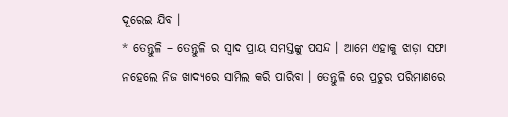ଦୂରେଇ ଯିବ ।
* ତେନ୍ତୁଳି – ତେନ୍ତୁଳି ର ସ୍ଵାଦ ପ୍ରାୟ ସମସ୍ତଙ୍କୁ ପସନ୍ଦ । ଆମେ ଏହାକୁ ଝାଡ଼ା ସଫା ନହେଲେ ନିଜ ଖାଦ୍ୟରେ ସାମିଲ କରି ପାରିବା । ତେନ୍ତୁଳି ରେ ପ୍ରଚୁର ପରିମାଣରେ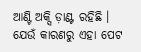ଆଣ୍ଟି ଅକ୍ସି ଡ଼ାଣ୍ଟ ରହିଛି । ଯେଉଁ କାରଣରୁ ଏହା ପେଟ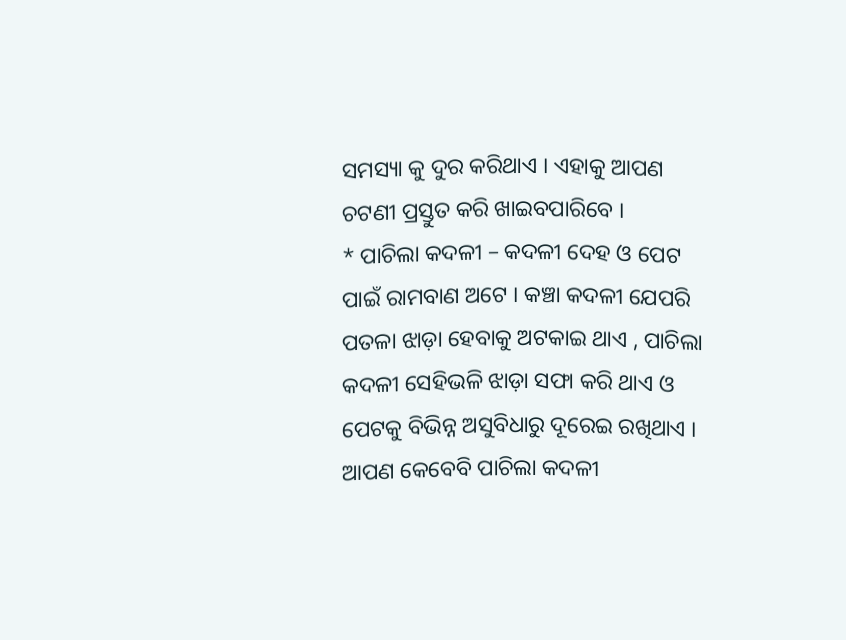ସମସ୍ୟା କୁ ଦୁର କରିଥାଏ । ଏହାକୁ ଆପଣ ଚଟଣୀ ପ୍ରସ୍ତୁତ କରି ଖାଇବପାରିବେ ।
* ପାଚିଲା କଦଳୀ – କଦଳୀ ଦେହ ଓ ପେଟ ପାଇଁ ରାମବାଣ ଅଟେ । କଞ୍ଚା କଦଳୀ ଯେପରି ପତଳା ଝାଡ଼ା ହେବାକୁ ଅଟକାଇ ଥାଏ , ପାଚିଲା କଦଳୀ ସେହିଭଳି ଝାଡ଼ା ସଫା କରି ଥାଏ ଓ ପେଟକୁ ବିଭିନ୍ନ ଅସୁବିଧାରୁ ଦୂରେଇ ରଖିଥାଏ । ଆପଣ କେବେବି ପାଚିଲା କଦଳୀ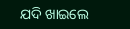ଯଦି ଖାଇଲେ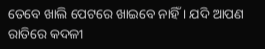ତେବେ ଖାଲି ପେଟରେ ଖାଇବେ ନାହିଁ । ଯଦି ଆପଣ ରାତିରେ କଦଳୀ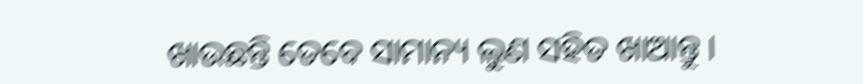ଖାଉଛନ୍ତି ତେବେ ସାମାନ୍ୟ ଲୁଣ ସହିତ ଖାଆନ୍ତୁ ।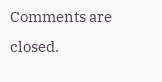Comments are closed.